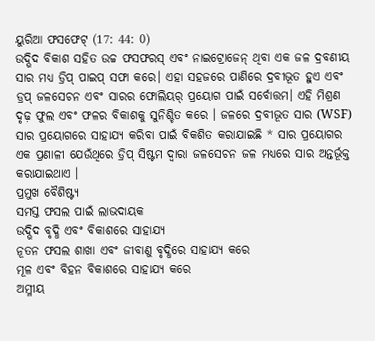ୟୁରିଆ ଫସଫେଟ୍ (17: 44: 0)
ଉଦ୍ଭିଦ ବିକାଶ ସହିତ ଉଚ୍ଚ ଫସଫରସ୍ ଏବଂ ନାଇଟ୍ରୋଜେନ୍ ଥିବା ଏକ ଜଳ ଦ୍ରବଣୀୟ ସାର ମଧ୍ୟ ଡ୍ରିପ୍ ପାଇପ୍ ସଫା କରେ। ଏହା ସହଜରେ ପାଣିରେ ଦ୍ରବୀଭୂତ ହୁଏ ଏବଂ ଡ୍ରପ୍ ଜଳସେଚନ ଏବଂ ସାରର ଫୋଲିୟର୍ ପ୍ରୟୋଗ ପାଇଁ ସର୍ବୋତ୍ତମ। ଏହି ମିଶ୍ରଣ ଦୃଢ଼ ଫୁଲ ଏବଂ ଫଳର ବିକାଶକୁ ସୁନିଶ୍ଚିତ କରେ । ଜଳରେ ଦ୍ରବୀଭୂତ ସାର (WSF) ସାର ପ୍ରୟୋଗରେ ସାହାଯ୍ୟ କରିବା ପାଇଁ ବିକଶିତ କରାଯାଇଛି * ସାର ପ୍ରୟୋଗର ଏକ ପ୍ରଣାଳୀ ଯେଉଁଥିରେ ଡ୍ରିପ୍ ସିଷ୍ଟମ ଦ୍ୱାରା ଜଳସେଚନ ଜଳ ମଧ୍ୟରେ ସାର ଅନ୍ତର୍ଭୂକ୍ତ କରାଯାଇଥାଏ ।
ପ୍ରମୁଖ ବୈଶିଷ୍ଟ୍ୟ
ସମସ୍ତ ଫସଲ ପାଇଁ ଲାଭଦାୟକ
ଉଦ୍ଭିଦ ବୃଦ୍ଧି ଏବଂ ବିକାଶରେ ସାହାଯ୍ୟ
ନୂତନ ଫସଲ ଶାଖା ଏବଂ ଜୀବାଣୁ ବୃଦ୍ଧିରେ ସାହାଯ୍ୟ କରେ
ମୂଳ ଏବଂ ବିହନ ବିକାଶରେ ସାହାଯ୍ୟ କରେ
ଅମ୍ଳୀୟ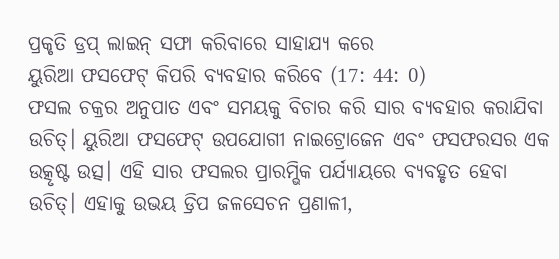ପ୍ରକୃତି ଡ୍ରପ୍ ଲାଇନ୍ ସଫା କରିବାରେ ସାହାଯ୍ୟ କରେ
ୟୁରିଆ ଫସଫେଟ୍ କିପରି ବ୍ୟବହାର କରିବେ (17: 44: 0)
ଫସଲ ଚକ୍ରର ଅନୁପାତ ଏବଂ ସମୟକୁ ବିଚାର କରି ସାର ବ୍ୟବହାର କରାଯିବା ଉଚିତ୍। ୟୁରିଆ ଫସଫେଟ୍ ଉପଯୋଗୀ ନାଇଟ୍ରୋଜେନ ଏବଂ ଫସଫରସର ଏକ ଉତ୍କୃଷ୍ଟ ଉତ୍ସ। ଏହି ସାର ଫସଲର ପ୍ରାରମ୍ଭିକ ପର୍ଯ୍ୟାୟରେ ବ୍ୟବହୃତ ହେବା ଉଚିତ୍। ଏହାକୁ ଉଭୟ ଡ୍ରିପ ଜଳସେଚନ ପ୍ରଣାଳୀ,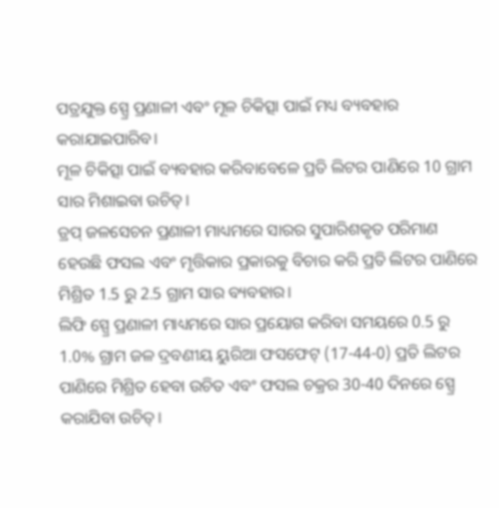ପତ୍ରଯୁକ୍ତ ସ୍ପ୍ରେ ପ୍ରଣାଳୀ ଏବଂ ମୂଳ ଚିକିତ୍ସା ପାଇଁ ମଧ୍ୟ ବ୍ୟବହାର କରାଯାଇପାରିବ।
ମୂଳ ଚିକିତ୍ସା ପାଇଁ ବ୍ୟବହାର କରିବାବେଳେ ପ୍ରତି ଲିଟର ପାଣିରେ 10 ଗ୍ରାମ ସାର ମିଶାଇବା ଉଚିତ୍।
ଡ୍ରପ୍ ଜଳସେଚନ ପ୍ରଣାଳୀ ମାଧ୍ୟମରେ ସାରର ସୁପାରିଶକୃତ ପରିମାଣ ହେଉଛି ଫସଲ ଏବଂ ମୃତ୍ତିକାର ପ୍ରକାରକୁ ବିଚାର କରି ପ୍ରତି ଲିଟର ପାଣିରେ ମିଶ୍ରିତ 1.5 ରୁ 2.5 ଗ୍ରାମ ସାର ବ୍ୟବହାର।
ଲିଫି ସ୍ପ୍ରେ ପ୍ରଣାଳୀ ମାଧ୍ୟମରେ ସାର ପ୍ରୟୋଗ କରିବା ସମୟରେ 0.5 ରୁ 1.0% ଗ୍ରାମ ଜଳ ଦ୍ରବଣୀୟ ୟୁରିଆ ଫସଫେଟ୍ (17-44-0) ପ୍ରତି ଲିଟର ପାଣିରେ ମିଶ୍ରିତ ହେବା ଉଚିତ ଏବଂ ଫସଲ ଚକ୍ରର 30-40 ଦିନରେ ସ୍ପ୍ରେ କରାଯିବା ଉଚିତ୍।